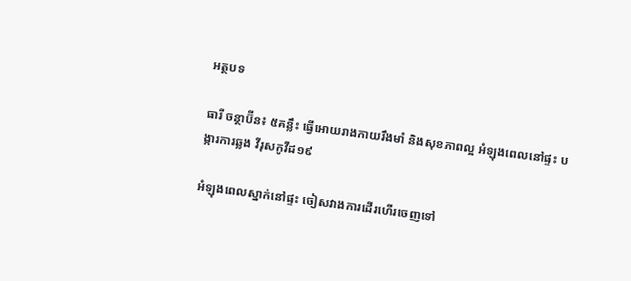អត្ថបទ

ធារី ចន្ថាប៊ីន៖ ៥គន្លឹះ ធ្វើអោយរាងកាយរឹងមាំ និងសុខភាពល្អ អំឡុងពេលនៅផ្ទះ បង្ការការឆ្លង វីរុសកូវីដ១៩

អំឡុងពេលស្នាក់នៅផ្ទះ ចៀសវាងការដើរហើរចេញទៅ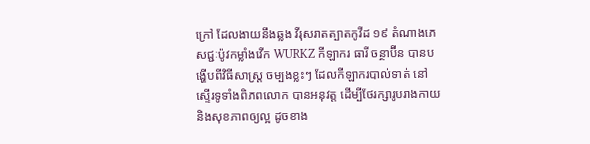ក្រៅ ដែលងាយនឹងឆ្លង វីរុសរាតត្បាតកូវីដ ១៩ តំណាងភេសជ្ជៈប៉ូវកម្លាំងវើក WURKZ កីឡាករ ធារី ចន្ថាប៊ីន បានបង្ហើបពីវិធីសាស្រ្ត ចម្បងខ្លះៗ ដែលកីឡាករបាល់ទាត់ នៅស្ទើរទូទាំងពិភពលោក បានអនុវត្ត ដើម្បីថែរក្សារូបរាងកាយ និងសុខភាពឲ្យល្អ ដូចខាង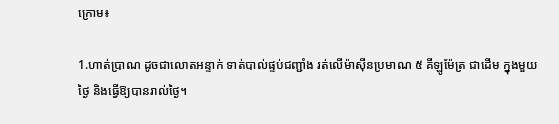ក្រោម៖

1.ហាត់ប្រាណ ដូចជាលោតអន្ទាក់ ទាត់បាល់ផ្ទប់ជញ្ជាំង រត់លើម៉ាស៊ីនប្រមាណ ៥ គីឡូម៉ែត្រ ជាដើម ក្នុងមួយថ្ងៃ និងធ្វើឱ្យបានរាល់ថ្ងៃ។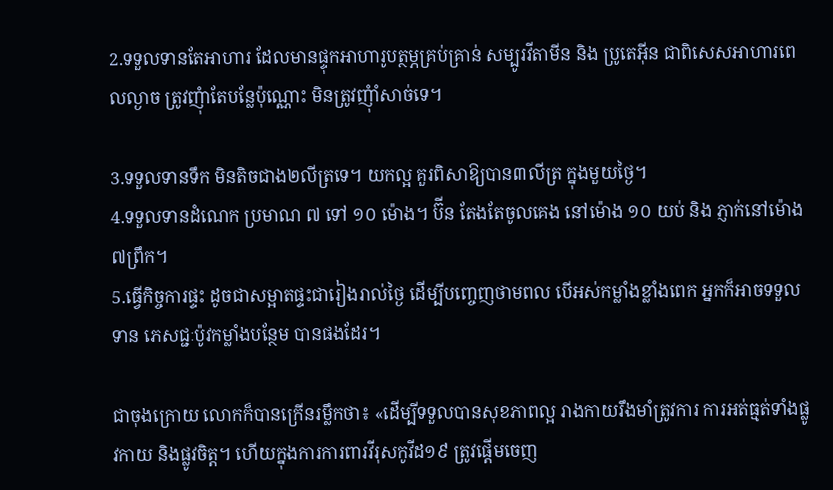2.ទទួលទានតែអាហារ ដែលមានផ្ទុកអាហារូបត្ថម្ភគ្រប់គ្រាន់ សម្បូរវីតាមីន និង ប្រូតេអ៊ីន ជាពិសេសអាហារពេលល្ងាច ត្រូវញុំាតែបន្លែប៉ុណ្ណោះ មិនត្រូវញុំាំសាច់ទេ។

3.ទទួលទានទឹក មិនតិចជាង២លីត្រទេ។ យកល្អ គួរពិសាឱ្យបាន៣លីត្រ ក្នុងមួយថ្ងៃ។
4.ទទួលទានដំណេក ប្រមាណ ៧ ទៅ ១០ ម៉ោង។ ប៊ីន តែងតែចូលគេង នៅម៉ោង ១០ យប់ និង ភ្ញាក់នៅម៉ោង ៧ព្រឹក។
5.ធ្វើកិច្ចការផ្ទះ ដូចជាសម្អាតផ្ទះជារៀងរាល់ថ្ងៃ ដើម្បីបញ្ចេញថាមពល បើអស់កម្លាំងខ្លាំងពេក អ្នកក៏អាចទទួលទាន ភេសជ្ជៈប៉ូវកម្លាំងបន្ថែម បានផងដែរ។

ជាចុងក្រោយ លោកក៏បានក្រើនរម្លឹកថា៖ «ដើម្បីទទួលបានសុខភាពល្អ រាងកាយរឹងមាំត្រូវការ ការអត់ធ្មត់ទាំងផ្លូវកាយ និងផ្លូវចិត្ត។ ហើយក្នុងការការពារវីរុសកូវីដ១៩ ត្រូវផ្តើមចេញ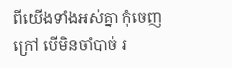ពីយើងទាំងអស់គ្នា កុំចេញក្រៅ បើមិនចាំបាច់ រ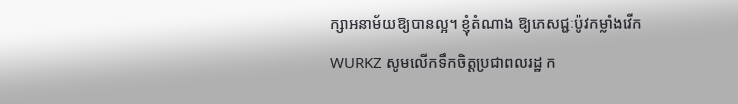ក្សាអនាម័យឱ្យបានល្អ។ ខ្ញុំតំណាង ឱ្យភេសជ្ជៈប៉ូវកម្លាំងវើក WURKZ សូមលើកទឹកចិត្តប្រជាពលរដ្ឋ ក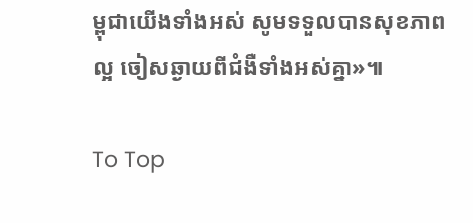ម្ពុជាយើងទាំងអស់ សូមទទួលបានសុខភាពល្អ ចៀសឆ្ងាយពីជំងឺទាំងអស់គ្នា»៕

To Top